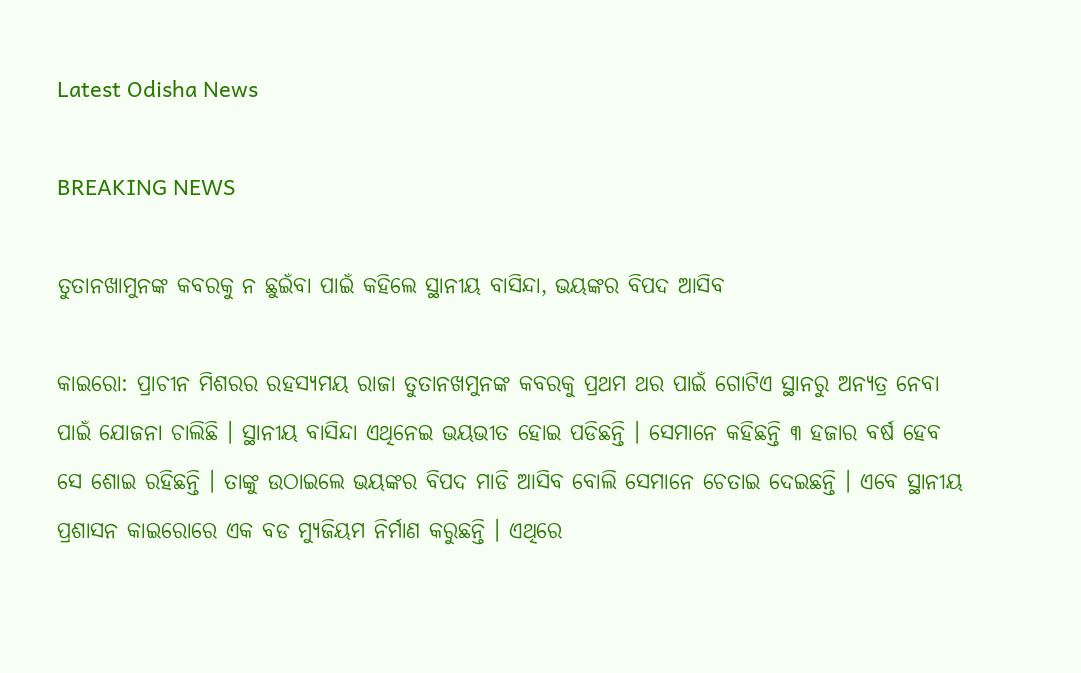Latest Odisha News

BREAKING NEWS

ତୁତାନଖାମୁନଙ୍କ କବରକୁ ନ ଛୁଇଁବା ପାଇଁ କହିଲେ ସ୍ଥାନୀୟ ବାସିନ୍ଦା, ଭୟଙ୍କର ବିପଦ ଆସିବ

କାଇରୋ: ପ୍ରାଚୀନ ମିଶରର ରହସ୍ୟମୟ ରାଜା ତୁତାନଖମୁନଙ୍କ କବରକୁ ପ୍ରଥମ ଥର ପାଇଁ ଗୋଟିଏ ସ୍ଥାନରୁ ଅନ୍ୟତ୍ର ନେବା ପାଇଁ ଯୋଜନା ଚାଲିଛି । ସ୍ଥାନୀୟ ବାସିନ୍ଦା ଏଥିନେଇ ଭୟଭୀତ ହୋଇ ପଡିଛନ୍ତି । ସେମାନେ କହିଛନ୍ତି ୩ ହଜାର ବର୍ଷ ହେବ ସେ ଶୋଇ ରହିଛନ୍ତି । ତାଙ୍କୁ ଉଠାଇଲେ ଭୟଙ୍କର ବିପଦ ମାଡି ଆସିବ ବୋଲି ସେମାନେ ଚେତାଇ ଦେଇଛନ୍ତି । ଏବେ ସ୍ଥାନୀୟ ପ୍ରଶାସନ କାଇରୋରେ ଏକ ବଡ ମ୍ୟୁଜିୟମ ନିର୍ମାଣ କରୁଛନ୍ତି । ଏଥିରେ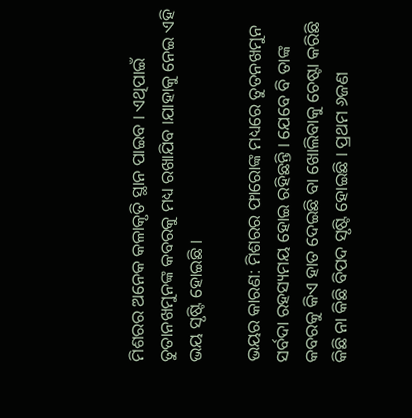ମିଶରର ଅନେକ କଳାକୃତି ସ୍ଥାନ ପାଇବ । ଏଥିପାଇଁ ତୁତାନଖମୁନଙ୍କ କବରକୁ ମଧ୍ୟ ରଖାଯିବ ।ଯାହାକୁ ନେଇ ଏହି ଭୟ ସୃଷ୍ଟି ହୋଇଛି ।

ଭୟର କାରଣ: ମିଶରର ଫାରୋଙ୍କ ମଧ୍ୟରେ ତୁତନଖମୁନ ସର୍ବଦା ରହସ୍ୟମୟ ହୋଇ ରହିଛନ୍ତି । ଯେବେ ବି ତାଙ୍କ କବରକୁ କିଏ ହାତ ଦେଇଛି ବା ଖୋଲିବାକୁ ଚେଷ୍ଟା କରିଛି କିଛି ନା କିଛି ବିପଦ ସୃଷ୍ଟି ହୋଇଛି । ପ୍ରଥମ ୬ଜଣ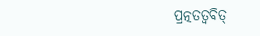ପ୍ରତ୍ନତତ୍ୱବିତ୍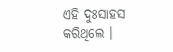ଏହି ଦୁଃସାହସ କରିଥିଲେ ।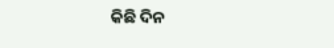କିଛି ଦିନ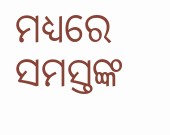ମଧ୍ୟରେ ସମସ୍ତଙ୍କ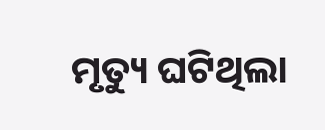ମୃତ୍ୟୁ ଘଟିଥିଲା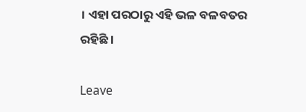। ଏହା ପରଠାରୁ ଏହି ଭଳ ବଳବତର ରହିଛି ।

Leave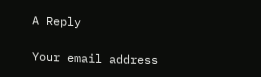A Reply

Your email address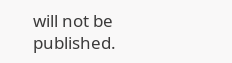will not be published.